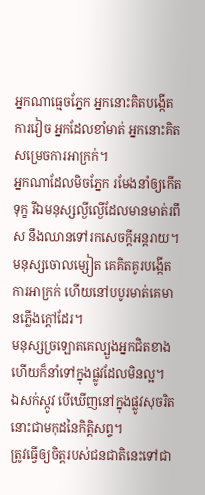អ្នកណាធ្មេចភ្នែក អ្នកនោះគិតបង្កើត ការវៀច អ្នកដែលខាំមាត់ អ្នកនោះគិតសម្រេចការអាក្រក់។
អ្នកណាដែលមិចភ្នែក រមែងនាំឲ្យកើតទុក្ខ រីឯមនុស្សល្ងីល្ងើដែលមានមាត់រពឹស នឹងឈានទៅរកសេចក្ដីអន្តរាយ។
មនុស្សចោលម្សៀត គេគិតគូរបង្កើតការអាក្រក់ ហើយនៅបបូរមាត់គេមានភ្លើងក្តៅដែរ។
មនុស្សច្រឡោតគេល្បួងអ្នកជិតខាង ហើយក៏នាំទៅក្នុងផ្លូវដែលមិនល្អ។
ឯសក់ស្កូវ បើឃើញនៅក្នុងផ្លូវសុចរិត នោះជាមកុដនៃកិត្តិសព្ទ។
ត្រូវធ្វើឲ្យចិត្តរបស់ជនជាតិនេះទៅជា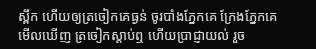ស្ពឹក ហើយឲ្យត្រចៀកគេធ្ងន់ ចូរបាំងភ្នែកគេ ក្រែងភ្នែកគេមើលឃើញ ត្រចៀកស្តាប់ឮ ហើយប្រាជ្ញាយល់ រួច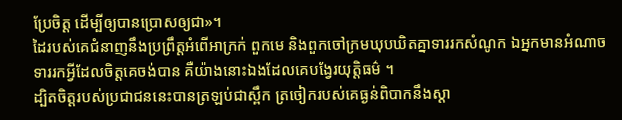ប្រែចិត្ត ដើម្បីឲ្យបានប្រោសឲ្យជា»។
ដៃរបស់គេជំនាញនឹងប្រព្រឹត្តអំពើអាក្រក់ ពួកមេ និងពួកចៅក្រមឃុបឃិតគ្នាទាររកសំណូក ឯអ្នកមានអំណាចទាររកអ្វីដែលចិត្តគេចង់បាន គឺយ៉ាងនោះឯងដែលគេបង្វែរយុត្តិធម៌ ។
ដ្បិតចិត្តរបស់ប្រជាជននេះបានត្រឡប់ជាស្ពឹក ត្រចៀករបស់គេធ្ងន់ពិបាកនឹងស្ដា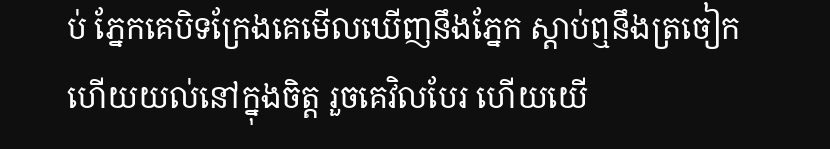ប់ ភ្នែកគេបិទក្រែងគេមើលឃើញនឹងភ្នែក ស្ដាប់ឮនឹងត្រចៀក ហើយយល់នៅក្នុងចិត្ត រួចគេវិលបែរ ហើយយើ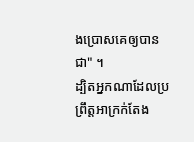ងប្រោសគេឲ្យបានជា" ។
ដ្បិតអ្នកណាដែលប្រព្រឹត្តអាក្រក់តែង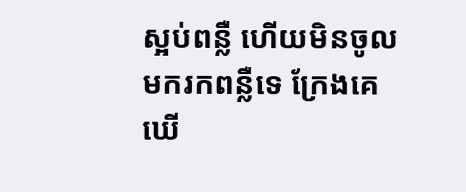ស្អប់ពន្លឺ ហើយមិនចូលមករកពន្លឺទេ ក្រែងគេឃើ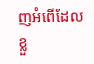ញអំពើដែលខ្លួ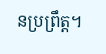នប្រព្រឹត្ត។